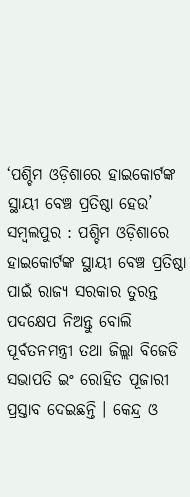‘ପଶ୍ଚିମ ଓଡ଼ିଶାରେ ହାଇକୋର୍ଟଙ୍କ ସ୍ଥାୟୀ ବେଞ୍ଚ ପ୍ରତିଷ୍ଠା ହେଉ’
ସମ୍ବଲପୁର : ପଶ୍ଚିମ ଓଡ଼ିଶାରେ ହାଇକୋର୍ଟଙ୍କ ସ୍ଥାୟୀ ବେଞ୍ଚ ପ୍ରତିଷ୍ଠା ପାଇଁ ରାଜ୍ୟ ସରକାର ତୁରନ୍ତ ପଦକ୍ଷେପ ନିଅନ୍ତୁ ବୋଲି ପୂର୍ବତନମନ୍ତ୍ରୀ ତଥା ଜିଲ୍ଲା ବିଜେଡି ସଭାପତି ଇଂ ରୋହିତ ପୂଜାରୀ ପ୍ରସ୍ତାବ ଦେଇଛନ୍ତି । କେନ୍ଦ୍ର ଓ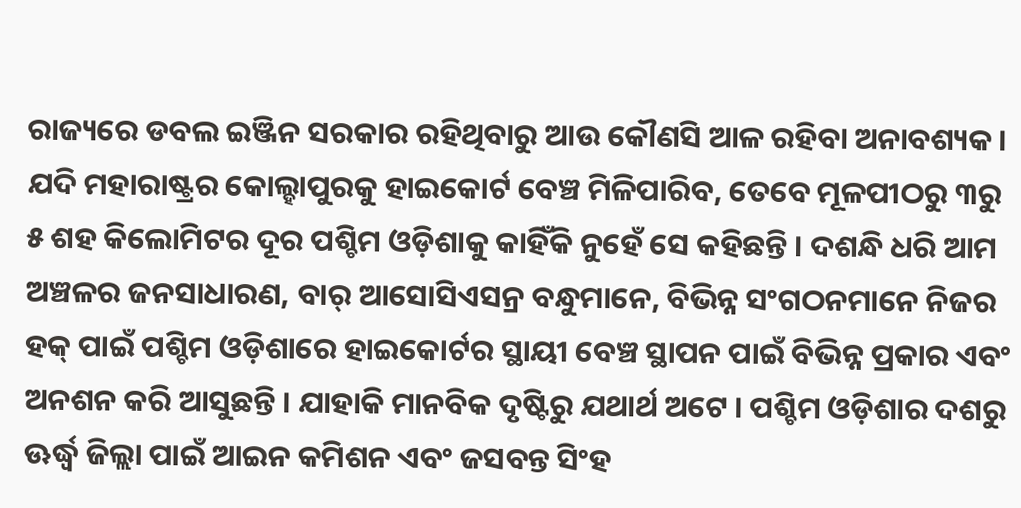ରାଜ୍ୟରେ ଡବଲ ଇଞ୍ଜିନ ସରକାର ରହିଥିବାରୁ ଆଉ କୌଣସି ଆଳ ରହିବା ଅନାବଶ୍ୟକ । ଯଦି ମହାରାଷ୍ଟ୍ରର କୋଲ୍ହାପୁରକୁ ହାଇକୋର୍ଟ ବେଞ୍ଚ ମିଳିପାରିବ, ତେବେ ମୂଳପୀଠରୁ ୩ରୁ ୫ ଶହ କିଲୋମିଟର ଦୂର ପଶ୍ଚିମ ଓଡ଼ିଶାକୁ କାହିଁକି ନୁହେଁ ସେ କହିଛନ୍ତି । ଦଶନ୍ଧି ଧରି ଆମ ଅଞ୍ଚଳର ଜନସାଧାରଣ, ବାର୍ ଆସୋସିଏସନ୍ର ବନ୍ଧୁମାନେ, ବିଭିନ୍ନ ସଂଗଠନମାନେ ନିଜର ହକ୍ ପାଇଁ ପଶ୍ଚିମ ଓଡ଼ିଶାରେ ହାଇକୋର୍ଟର ସ୍ଥାୟୀ ବେଞ୍ଚ ସ୍ଥାପନ ପାଇଁ ବିଭିନ୍ନ ପ୍ରକାର ଏବଂ ଅନଶନ କରି ଆସୁଛନ୍ତି । ଯାହାକି ମାନବିକ ଦୃଷ୍ଟିରୁ ଯଥାର୍ଥ ଅଟେ । ପଶ୍ଚିମ ଓଡ଼ିଶାର ଦଶରୁ ଊର୍ଦ୍ଧ୍ୱ ଜିଲ୍ଲା ପାଇଁ ଆଇନ କମିଶନ ଏବଂ ଜସବନ୍ତ ସିଂହ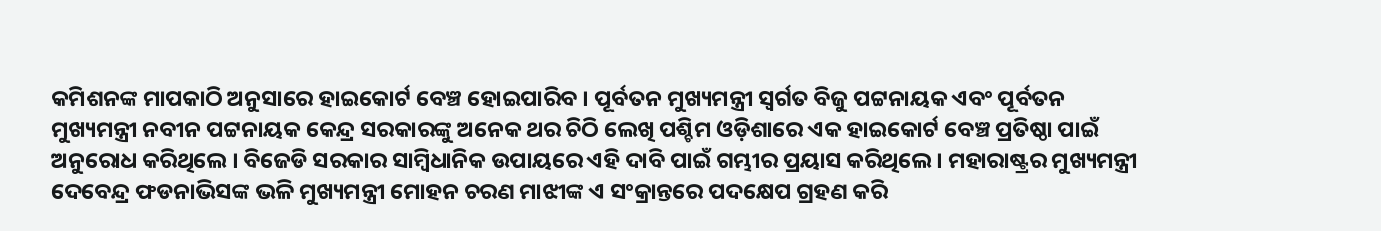କମିଶନଙ୍କ ମାପକାଠି ଅନୁସାରେ ହାଇକୋର୍ଟ ବେଞ୍ଚ ହୋଇପାରିବ । ପୂର୍ବତନ ମୁଖ୍ୟମନ୍ତ୍ରୀ ସ୍ୱର୍ଗତ ବିଜୁ ପଟ୍ଟନାୟକ ଏବଂ ପୂର୍ବତନ ମୁଖ୍ୟମନ୍ତ୍ରୀ ନବୀନ ପଟ୍ଟନାୟକ କେନ୍ଦ୍ର ସରକାରଙ୍କୁ ଅନେକ ଥର ଚିଠି ଲେଖି ପଶ୍ଚିମ ଓଡ଼ିଶାରେ ଏକ ହାଇକୋର୍ଟ ବେଞ୍ଚ ପ୍ରତିଷ୍ଠା ପାଇଁ ଅନୁରୋଧ କରିଥିଲେ । ବିଜେଡି ସରକାର ସାମ୍ବିଧାନିକ ଉପାୟରେ ଏହି ଦାବି ପାଇଁ ଗମ୍ଭୀର ପ୍ରୟାସ କରିଥିଲେ । ମହାରାଷ୍ଟ୍ରର ମୁଖ୍ୟମନ୍ତ୍ରୀ ଦେବେନ୍ଦ୍ର ଫଡନାଭିସଙ୍କ ଭଳି ମୁଖ୍ୟମନ୍ତ୍ରୀ ମୋହନ ଚରଣ ମାଝୀଙ୍କ ଏ ସଂକ୍ରାନ୍ତରେ ପଦକ୍ଷେପ ଗ୍ରହଣ କରି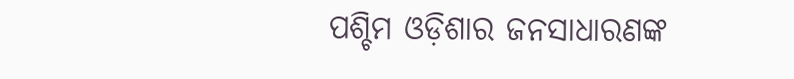ପଶ୍ଚିମ ଓଡ଼ିଶାର ଜନସାଧାରଣଙ୍କ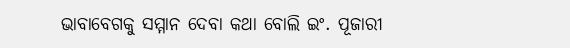ଭାବାବେଗକୁ ସମ୍ମାନ ଦେବା କଥା ବୋଲି ଇଂ. ପୂଜାରୀ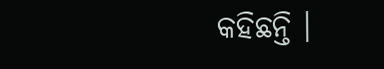କହିଛନ୍ତି ।